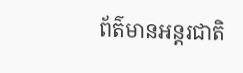ព័ត៌មានអន្តរជាតិ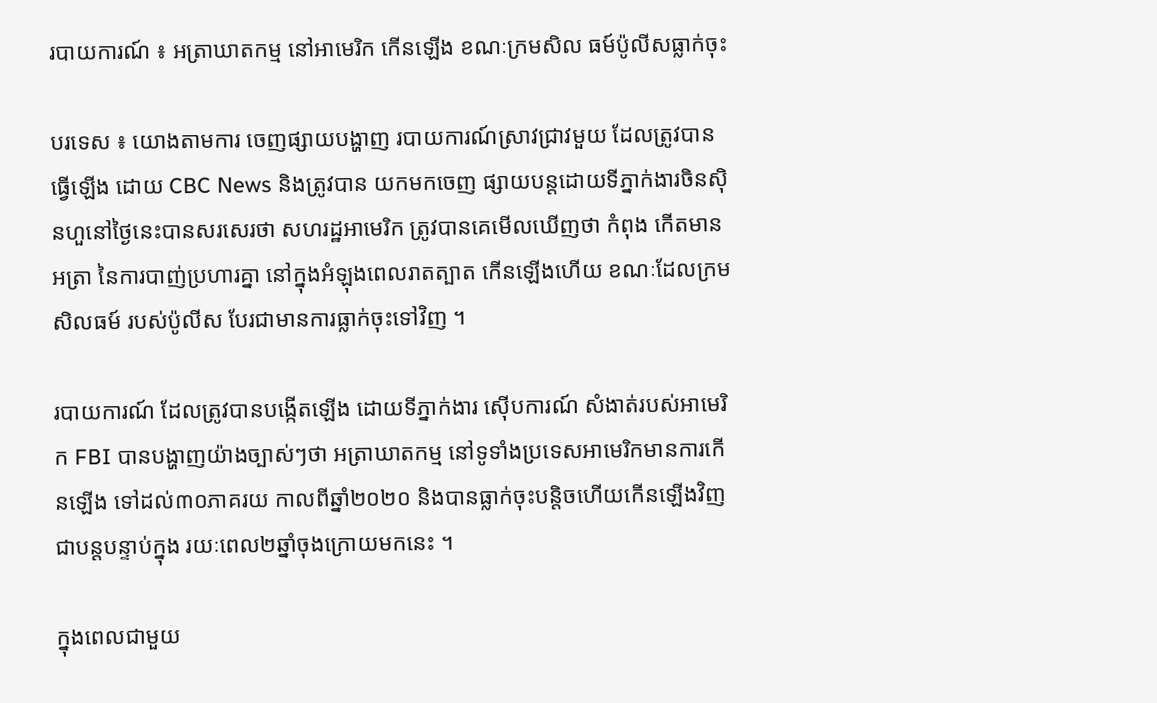របាយការណ៍ ៖ អត្រាឃាតកម្ម នៅអាមេរិក កើនឡើង ខណៈក្រមសិល ធម៍ប៉ូលីសធ្លាក់ចុះ

បរទេស ៖ យោងតាមការ ចេញផ្សាយបង្ហាញ របាយការណ៍ស្រាវជ្រាវមួយ ដែលត្រូវបានធ្វើឡើង ដោយ CBC News និងត្រូវបាន យកមកចេញ ផ្សាយបន្តដោយទីភ្នាក់ងារចិនស៊ិនហួនៅថ្ងៃនេះបានសរសេរថា សហរដ្ឋអាមេរិក ត្រូវបានគេមើលឃើញថា កំពុង កើតមានអត្រា នៃការបាញ់ប្រហារគ្នា នៅក្នុងអំឡុងពេលរាតត្បាត កើនឡើងហើយ ខណៈដែលក្រមសិលធម៍ របស់ប៉ូលីស បែរជាមានការធ្លាក់ចុះទៅវិញ ។

របាយការណ៍ ដែលត្រូវបានបង្កើតឡើង ដោយទីភ្នាក់ងារ ស៊ើបការណ៍ សំងាត់របស់អាមេរិក FBI បានបង្ហាញយ៉ាងច្បាស់ៗថា អត្រាឃាតកម្ម នៅទូទាំងប្រទេសអាមេរិកមានការកើនឡើង ទៅដល់៣០ភាគរយ កាលពីឆ្នាំ២០២០ និងបានធ្លាក់ចុះបន្តិចហើយកើនឡើងវិញ ជាបន្តបន្ទាប់ក្នុង រយៈពេល២ឆ្នាំចុងក្រោយមកនេះ ។

ក្នុងពេលជាមួយ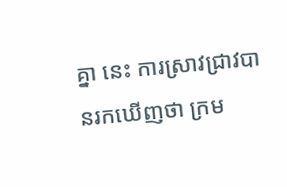គ្នា នេះ ការស្រាវជ្រាវបានរកឃើញថា ក្រម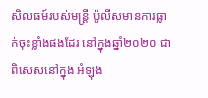សិលធម៍របស់មន្ត្រី ប៉ូលីសមានការធ្លាក់ចុះខ្លាំងផងដែរ នៅក្នុងឆ្នាំ២០២០ ជាពិសេសនៅក្នុង អំឡុង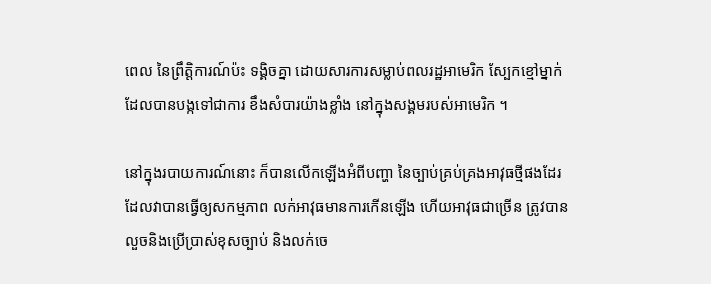ពេល នៃព្រឹត្តិការណ៍ប៉ះ ទង្គិចគ្នា ដោយសារការសម្លាប់ពលរដ្ឋអាមេរិក ស្បែកខ្មៅម្នាក់ដែលបានបង្កទៅជាការ ខឹងសំបារយ៉ាងខ្លាំង នៅក្នុងសង្គមរបស់អាមេរិក ។

នៅក្នុងរបាយការណ៍នោះ ក៏បានលើកឡើងអំពីបញ្ហា នៃច្បាប់គ្រប់គ្រងអាវុធថ្មីផងដែរ ដែលវាបានធ្វើឲ្យសកម្មភាព លក់អាវុធមានការកើនឡើង ហើយអាវុធជាច្រើន ត្រូវបានលួចនិងប្រើប្រាស់ខុសច្បាប់ និងលក់ចេ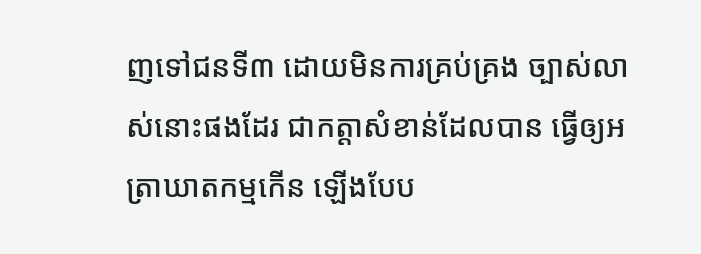ញទៅជនទី៣ ដោយមិនការគ្រប់គ្រង ច្បាស់លាស់នោះផងដែរ ជាកត្តាសំខាន់ដែលបាន ធ្វើឲ្យអត្រាឃាតកម្មកើន ឡើងបែប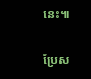នេះ៕

ប្រែស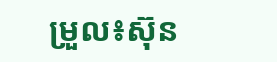ម្រួល៖ស៊ុន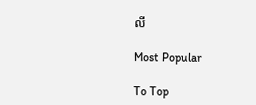លី

Most Popular

To Top